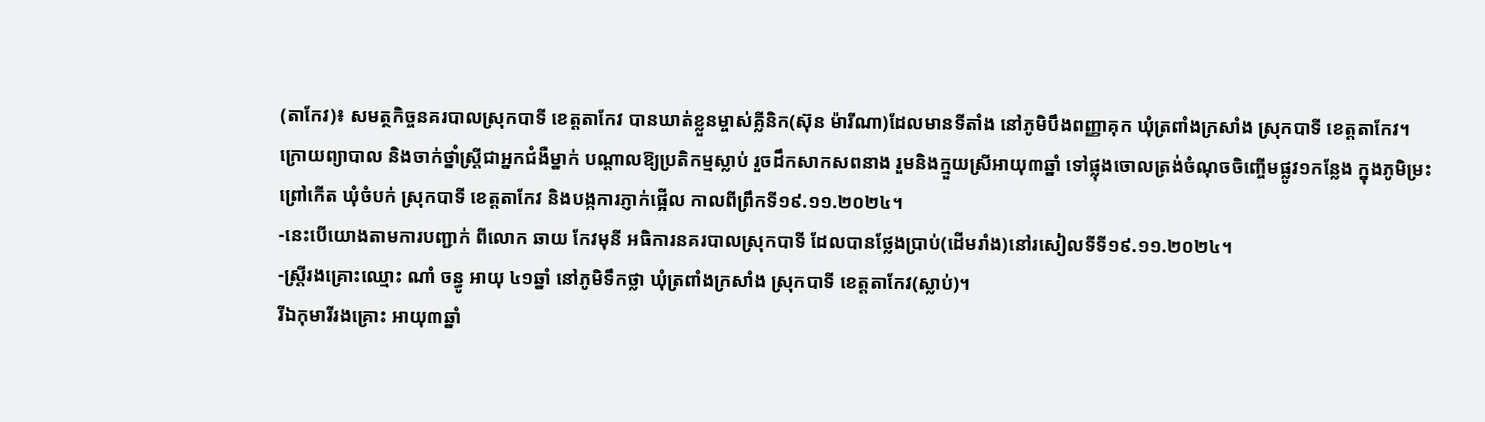(តាកែវ)៖ សមត្ថកិច្ចនគរបាលស្រុកបាទី ខេត្តតាកែវ បានឃាត់ខ្លួនម្ចាស់គ្លីនិក(ស៊ុន ម៉ារីណា)ដែលមានទីតាំង នៅភូមិបឹងពញ្ញាគុក ឃុំត្រពាំងក្រសាំង ស្រុកបាទី ខេត្តតាកែវ។
ក្រោយព្យាបាល និងចាក់ថ្នាំស្ដ្រីជាអ្នកជំងឺម្នាក់ បណ្ដាលឱ្យប្រតិកម្មស្លាប់ រួចដឹកសាកសពនាង រួមនិងក្មួយស្រីអាយុ៣ឆ្នាំ ទៅផ្លុងចោលត្រង់ចំណុចចិញ្ចើមផ្លូវ១កន្លែង ក្នុងភូមិម្រះព្រៅកេីត ឃុំចំបក់ ស្រុកបាទី ខេត្តតាកែវ និងបង្កការភ្ញាក់ផ្អើល កាលពីព្រឹកទី១៩.១១.២០២៤។
-នេះបើយោងតាមការបញ្ជាក់ ពីលោក ឆាយ កែវមុនី អធិការនគរបាលស្រុកបាទី ដែលបានថ្លែងប្រាប់(ដើមរាំង)នៅរសៀលទីទី១៩.១១.២០២៤។
-ស្ដ្រីរងគ្រោះឈ្មោះ ណាំ ចន្ធូ អាយុ ៤១ឆ្នាំ នៅភូមិទឹកថ្លា ឃុំត្រពាំងក្រសាំង ស្រុកបាទី ខេត្តតាកែវ(ស្លាប់)។
រីឯកុមារីរងគ្រោះ អាយុ៣ឆ្នាំ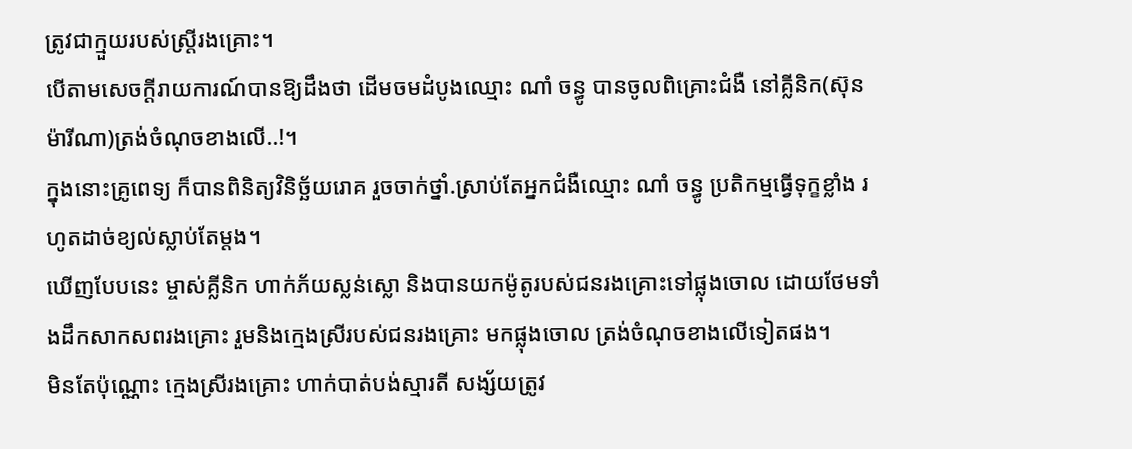ត្រូវជាក្មួយរបស់ស្ដ្រីរងគ្រោះ។
បើតាមសេចក្ដីរាយការណ៍បានឱ្យដឹងថា ដើមចមដំបូងឈ្មោះ ណាំ ចន្ធូ បានចូលពិគ្រោះជំងឺ នៅគ្លីនិក(ស៊ុន ម៉ារីណា)ត្រង់ចំណុចខាងលើ..!។
ក្នុងនោះគ្រូពេទ្យ ក៏បានពិនិត្យវិនិច្ឆ័យរោគ រួចចាក់ថ្នាំ.ស្រាប់តែអ្នកជំងឺឈ្មោះ ណាំ ចន្ធូ ប្រតិកម្មធ្វើទុក្ខខ្លាំង រហូតដាច់ខ្យល់ស្លាប់តែម្ដង។
ឃើញបែបនេះ ម្ចាស់គ្លីនិក ហាក់ភ័យស្លន់ស្លោ និងបានយកម៉ូតូរបស់ជនរងគ្រោះទៅផ្លុងចោល ដោយថែមទាំងដឹកសាកសពរងគ្រោះ រួមនិងក្មេងស្រីរបស់ជនរងគ្រោះ មកផ្លុងចោល ត្រង់ចំណុចខាងលើទៀតផង។
មិនតែប៉ុណ្ណោះ ក្មេងស្រីរងគ្រោះ ហាក់បាត់បង់ស្មារតី សង្ស័យត្រូវ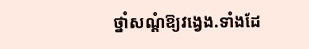ថ្នាំសណ្ដំឱ្យវង្វេង.ទាំងដែ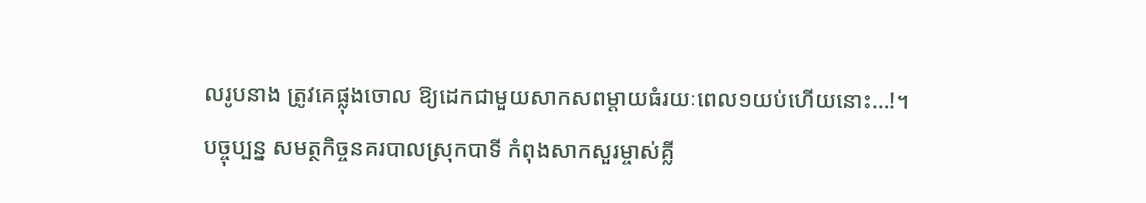លរូបនាង ត្រូវគេផ្លុងចោល ឱ្យដេកជាមួយសាកសពម្ដាយធំរយៈពេល១យប់ហើយនោះ…!។
បច្ចុប្បន្ន សមត្ថកិច្ចនគរបាលស្រុកបាទី កំពុងសាកសួរម្ចាស់គ្លី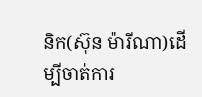និក(ស៊ុន ម៉ារីណា)ដើម្បីចាត់ការ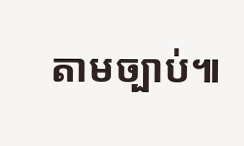តាមច្បាប់៕